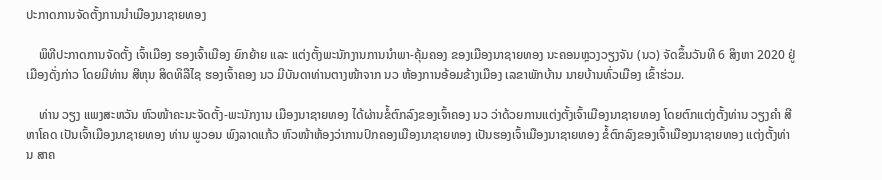ປະກາດການຈັດຕັ້ງການນໍາເມືອງນາຊາຍທອງ

    ພິທີປະກາດການຈັດຕັ້ງ ເຈົ້າເມືອງ ຮອງເຈົ້າເມືອງ ຍົກຍ້າຍ ແລະ ແຕ່ງຕັ້ງພະນັກງານການນໍາພາ-ຄຸ້ມຄອງ ຂອງເມືອງນາຊາຍທອງ ນະຄອນຫຼວງວຽງຈັນ (ນວ) ຈັດຂຶ້ນວັນທີ 6 ສິງຫາ 2020 ຢູ່ເມືອງດັ່ງກ່າວ ໂດຍມີທ່ານ ສີຫຸນ ສິດທິລືໄຊ ຮອງເຈົ້າຄອງ ນວ ມີບັນດາທ່ານຕາງໜ້າຈາກ ນວ ຫ້ອງການອ້ອມຂ້າງເມືອງ ເລຂາພັກບ້ານ ນາຍບ້ານທົ່ວເມືອງ ເຂົ້າຮ່ວມ.

    ທ່ານ ວຽງ ແພງສະຫວັນ ຫົວໜ້າຄະນະຈັດຕັ້ງ-ພະນັກງານ ເມືອງນາຊາຍທອງ ໄດ້ຜ່ານຂໍ້ຕົກລົງຂອງເຈົ້າຄອງ ນວ ວ່າດ້ວຍການແຕ່ງຕັ້ງເຈົ້າເມືອງນາຊາຍທອງ ໂດຍຕົກແຕ່ງຕັ້ງທ່ານ ວຽງຄໍາ ສີຫາໂຄດ ເປັນເຈົ້າເມືອງນາຊາຍທອງ ທ່ານ ພູວອນ ພົງລາດແກ້ວ ຫົວໜ້າຫ້ອງວ່າການປົກຄອງເມືອງນາຊາຍທອງ ເປັນຮອງເຈົ້າເມືອງນາຊາຍທອງ ຂໍ້ຕົກລົງຂອງເຈົ້າເມືອງນາຊາຍທອງ ແຕ່ງຕັ້ງທ່ານ ສາຄ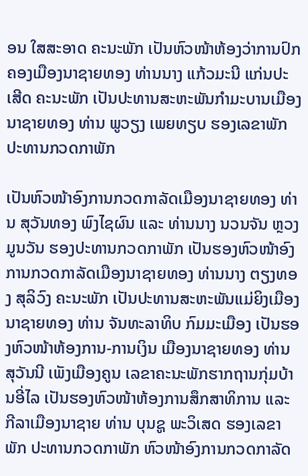ອນ ໃສສະອາດ ຄະນະພັກ ເປັນຫົວໜ້າຫ້ອງວ່າການປົກຄອງເມືອງນາຊາຍທອງ ທ່ານນາງ ແກ້ວມະນີ ແກ່ນປະເສີດ ຄະນະພັກ ເປັນປະທານສະຫະພັນກໍາມະບານເມືອງນາຊາຍທອງ ທ່ານ ພູວຽງ ເພຍທຽບ ຮອງເລຂາພັກ ປະທານກວດກາພັກ

ເປັນຫົວໜ້າອົງການກວດກາລັດເມືອງນາຊາຍທອງ ທ່ານ ສຸວັນທອງ ພົງໄຊຜົນ ແລະ ທ່ານນາງ ນວນຈັນ ຫຼວງມູນວັນ ຮອງປະທານກວດກາພັກ ເປັນຮອງຫົວໜ້າອົງການກວດກາລັດເມືອງນາຊາຍທອງ ທ່ານນາງ ຕຽງທອງ ສຸລິວົງ ຄະນະພັກ ເປັນປະທານສະຫະພັນແມ່ຍິງເມືອງນາຊາຍທອງ ທ່ານ ຈັນທະລາທິບ ກົມມະເມືອງ ເປັນຮອງຫົວໜ້າຫ້ອງການ-ການເງິນ ເມືອງນາຊາຍທອງ ທ່ານ ສຸວັນນີ ເພັງເມືອງຄູນ ເລຂາຄະນະພັກຮາກຖານກຸ່ມບ້ານອີ່ໄລ ເປັນຮອງຫົວໜ້າຫ້ອງການສຶກສາທິການ ແລະ ກີລາເມືອງນາຊາຍ ທ່ານ ບຸນຊູ ພະວິເສດ ຮອງເລຂາພັກ ປະທານກວດກາພັກ ຫົວໜ້າອົງການກວດກາລັດ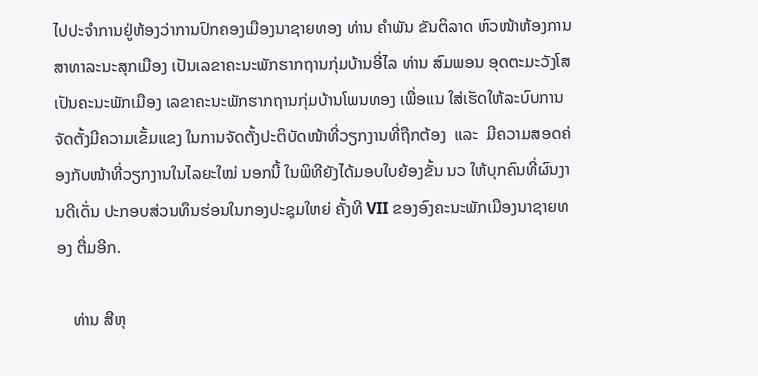ໄປປະຈໍາການຢູ່ຫ້ອງວ່າການປົກຄອງເມືອງນາຊາຍທອງ ທ່ານ ຄໍາພັນ ຂັນຕິລາດ ຫົວໜ້າຫ້ອງການສາທາລະນະສຸກເມືອງ ເປັນເລຂາຄະນະພັກຮາກຖານກຸ່ມບ້ານອີ່ໄລ ທ່ານ ສົມພອນ ອຸດຕະມະວັງໂສ ເປັນຄະນະພັກເມືອງ ເລຂາຄະນະພັກຮາກຖານກຸ່ມບ້ານໂພນທອງ ເພື່ອແນ ໃສ່ເຮັດໃຫ້ລະບົບການຈັດຕັ້ງມີຄວາມເຂັ້ມແຂງ ໃນການຈັດຕັ້ງປະຕິບັດໜ້າທີ່ວຽກງານທີ່ຖືກຕ້ອງ  ແລະ  ມີຄວາມສອດຄ່ອງກັບໜ້າທີ່ວຽກງານໃນໄລຍະໃໝ່ ນອກນີ້ ໃນພິທີຍັງໄດ້ມອບໃບຍ້ອງຂັ້ນ ນວ ໃຫ້ບຸກຄົນທີ່ຜົນງານດີເດັ່ນ ປະກອບສ່ວນທຶນຮ່ອນໃນກອງປະຊຸມໃຫຍ່ ຄັ້ງທີ VII ຂອງອົງຄະນະພັກເມືອງນາຊາຍທອງ ຕື່ມອີກ.

    ທ່ານ ສີຫຸ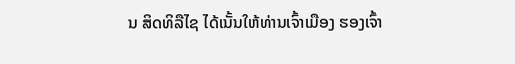ນ ສິດທິລືໄຊ ໄດ້ເນັ້ນໃຫ້ທ່ານເຈົ້າເມືອງ ຮອງເຈົ້າ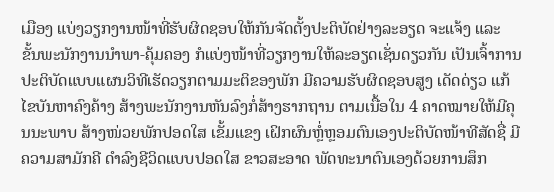ເມືອງ ແບ່ງວຽກງານໜ້າທີ່ຮັບຜິດຊອບໃຫ້ກັນຈັດຕັ້ງປະຕິບັດຢ່າງລະອຽດ ຈະແຈ້ງ ແລະ ຂັ້ນພະນັກງານນໍາພາ-ຄຸ້ມຄອງ ກໍແບ່ງໜ້າທີ່ວຽກງານໃຫ້ລະອຽດເຊັ່ນດຽວກັນ ເປັນເຈົ້າການປະຕິບັດແບບແຜນວິທີເຮັດວຽກຕາມມະຕິຂອງພັກ ມີຄວາມຮັບຜິດຊອບສູງ ເດັດດ່ຽວ ແກ້ໄຂບັນຫາຄົງຄ້າງ ສ້າງພະນັກງານຫັນລົງກໍ່ສ້າງຮາກຖານ ຕາມເນື້ອໃນ 4 ຄາດໝາຍໃຫ້ມີຄຸນນະພາບ ສ້າງໜ່ວຍພັກປອດໃສ ເຂັ້ມແຂງ ເຝິກຜົນຫຼໍ່ຫຼອມຕົນເອງປະຕິບັດໜ້າທີສັດຊື່ ມີຄວາມສາມັກຄີ ດໍາລົງຊີວິດແບບປອດໃສ ຂາວສະອາດ ພັດທະນາຕົນເອງດ້ວຍການສຶກ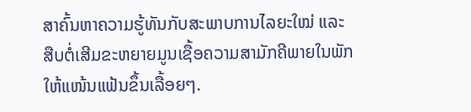ສາຄົ້ນຫາຄວາມຮູ້ທັນກັບສະພາບການໄລຍະໃໝ່ ແລະ ສືບຕໍ່ເສີມຂະຫຍາຍມູນເຊື້ອຄວາມສາມັກຄີພາຍໃນພັກໃຫ້ແໜ້ນແຟ້ນຂຶ້ນເລື້ອຍໆ.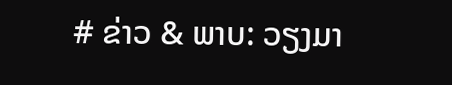# ຂ່າວ & ພາບ: ວຽງມາ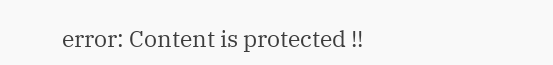error: Content is protected !!